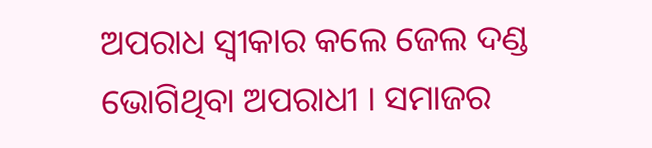ଅପରାଧ ସ୍ୱୀକାର କଲେ ଜେଲ ଦଣ୍ଡ ଭୋଗିଥିବା ଅପରାଧୀ । ସମାଜର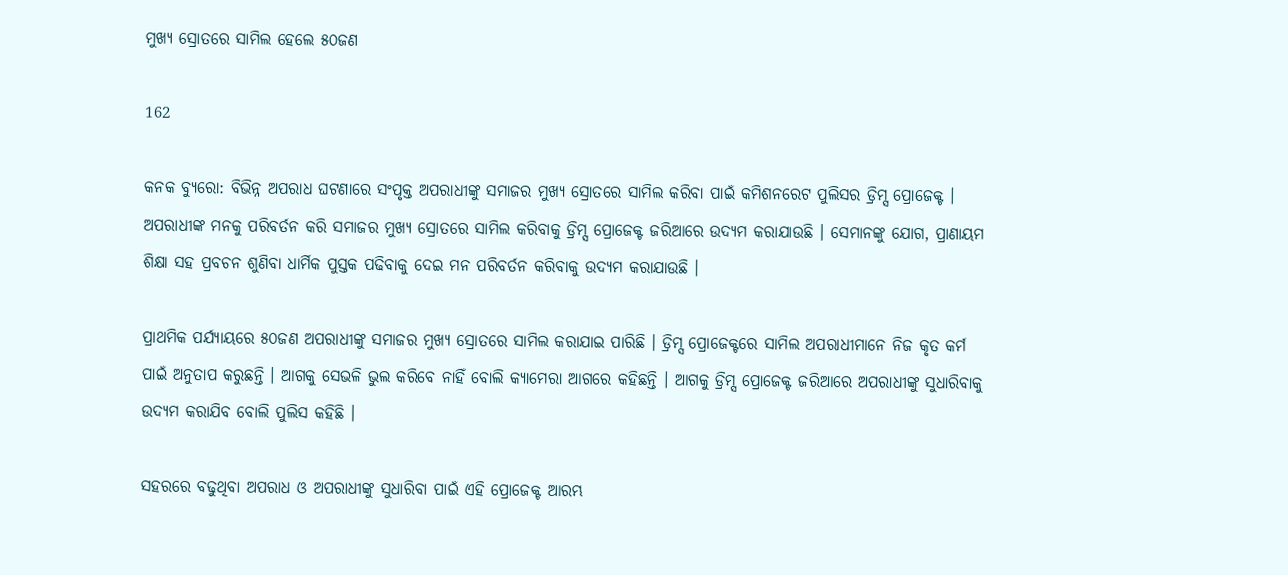ମୁଖ୍ୟ ସ୍ରୋତରେ ସାମିଲ ହେଲେ ୫୦ଜଣ

162

କନକ ବ୍ୟୁରୋ: ବିଭିନ୍ନ ଅପରାଧ ଘଟଣାରେ ସଂପୃକ୍ତ ଅପରାଧୀଙ୍କୁ ସମାଜର ମୁଖ୍ୟ ସ୍ରୋତରେ ସାମିଲ କରିବା ପାଇଁ କମିଶନରେଟ ପୁଲିସର ଡ୍ରିମ୍ସ ପ୍ରୋଜେକ୍ଟ । ଅପରାଧୀଙ୍କ ମନକୁ ପରିବର୍ତନ କରି ସମାଜର ମୁଖ୍ୟ ସ୍ରୋତରେ ସାମିଲ କରିବାକୁ ଡ୍ରିମ୍ସ ପ୍ରୋଜେକ୍ଟ ଜରିଆରେ ଉଦ୍ୟମ କରାଯାଉଛି । ସେମାନଙ୍କୁ ଯୋଗ, ପ୍ରାଣାୟମ ଶିକ୍ଷା ସହ ପ୍ରବଚନ ଶୁଣିବା ଧାର୍ମିକ ପୁସ୍ତକ ପଢିବାକୁ ଦେଇ ମନ ପରିବର୍ତନ କରିବାକୁ ଉଦ୍ୟମ କରାଯାଉଛି ।

ପ୍ରାଥମିକ ପର୍ଯ୍ୟାୟରେ ୫୦ଜଣ ଅପରାଧୀଙ୍କୁ ସମାଜର ମୁଖ୍ୟ ସ୍ରୋତରେ ସାମିଲ କରାଯାଇ ପାରିଛି । ଡ୍ରିମ୍ସ ପ୍ରୋଜେକ୍ଟରେ ସାମିଲ ଅପରାଧୀମାନେ ନିଜ କୃତ କର୍ମ ପାଇଁ ଅନୁତାପ କରୁଛନ୍ତି । ଆଗକୁ ସେଭଳି ଭୁଲ କରିବେ ନାହିଁ ବୋଲି କ୍ୟାମେରା ଆଗରେ କହିଛନ୍ତି । ଆଗକୁ ଡ୍ରିମ୍ସ ପ୍ରୋଜେକ୍ଟ ଜରିଆରେ ଅପରାଧୀଙ୍କୁ ସୁଧାରିବାକୁ ଉଦ୍ୟମ କରାଯିବ ବୋଲି ପୁଲିସ କହିଛି ।

ସହରରେ ବଢୁଥିବା ଅପରାଧ ଓ ଅପରାଧୀଙ୍କୁ ସୁଧାରିବା ପାଇଁ ଏହି ପ୍ରୋଜେକ୍ଟ ଆରମ୍ଭ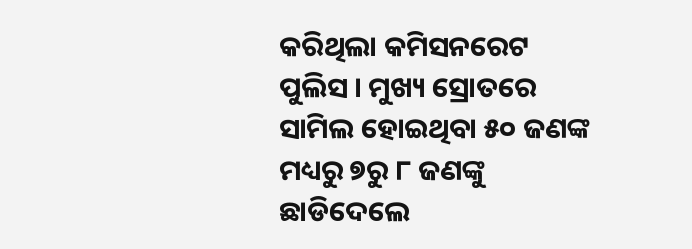କରିଥିଲା କମିସନରେଟ ପୁଲିସ । ମୁଖ୍ୟ ସ୍ରୋତରେ ସାମିଲ ହୋଇଥିବା ୫୦ ଜଣଙ୍କ ମଧ୍ୟରୁ ୭ରୁ ୮ ଜଣଙ୍କୁ ଛାଡିଦେଲେ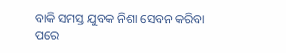ବାକି ସମସ୍ତ ଯୁବକ ନିଶା ସେବନ କରିବା ପରେ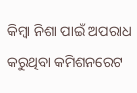କିମ୍ବା ନିଶା ପାଇଁ ଅପରାଧ କରୁଥିବା କମିଶନରେଟ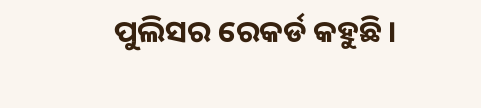ପୁଲିସର ରେକର୍ଡ କହୁଛି ।